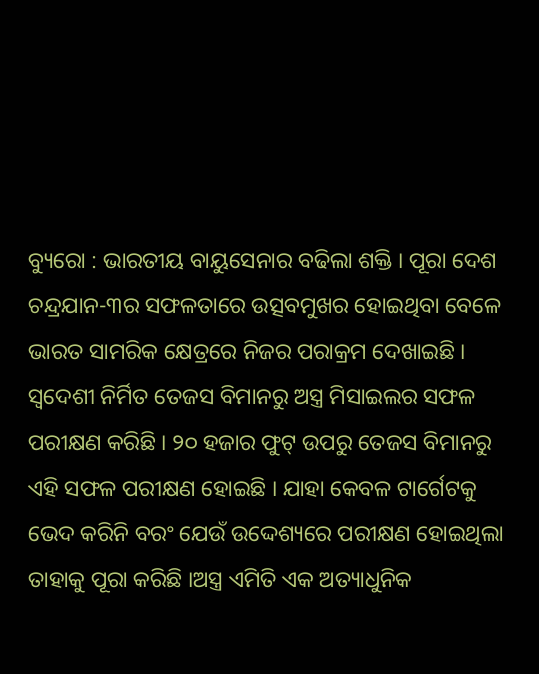ବ୍ୟୁରୋ : ଭାରତୀୟ ବାୟୁସେନାର ବଢିଲା ଶକ୍ତି । ପୂରା ଦେଶ ଚନ୍ଦ୍ରଯାନ-୩ର ସଫଳତାରେ ଉତ୍ସବମୁଖର ହୋଇଥିବା ବେଳେ ଭାରତ ସାମରିକ କ୍ଷେତ୍ରରେ ନିଜର ପରାକ୍ରମ ଦେଖାଇଛି । ସ୍ୱଦେଶୀ ନିର୍ମିତ ତେଜସ ବିମାନରୁ ଅସ୍ତ୍ର ମିସାଇଲର ସଫଳ ପରୀକ୍ଷଣ କରିଛି । ୨୦ ହଜାର ଫୁଟ୍ ଉପରୁ ତେଜସ ବିମାନରୁ ଏହି ସଫଳ ପରୀକ୍ଷଣ ହୋଇଛି । ଯାହା କେବଳ ଟାର୍ଗେଟକୁ ଭେଦ କରିନି ବରଂ ଯେଉଁ ଉଦ୍ଦେଶ୍ୟରେ ପରୀକ୍ଷଣ ହୋଇଥିଲା ତାହାକୁ ପୂରା କରିଛି ।ଅସ୍ତ୍ର ଏମିତି ଏକ ଅତ୍ୟାଧୁନିକ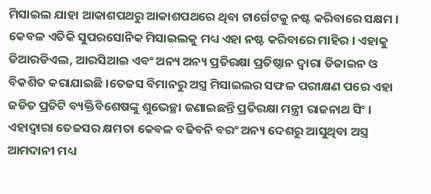ମିସାଇଲ ଯାହା ଆକାଶପଥରୁ ଆକାଶପଥରେ ଥିବା ଟାର୍ଗେଟକୁ ନଷ୍ଟ କରିବାରେ ସକ୍ଷମ । କେବଳ ଏତିକି ସୁପରସୋନିକ ମିସାଇଲକୁ ମଧ୍ୟ ଏହା ନଷ୍ଟ କରିବାରେ ମାହିର । ଏହାକୁ ଡିଆରଡିଏଲ, ଆରସିଆଇ ଏବଂ ଅନ୍ୟ ଅନ୍ୟ ପ୍ରତିରକ୍ଷା ପ୍ରତିଷ୍ଠାନ ଦ୍ୱାରା ଡିଜାଇନ ଓ ବିକଶିତ କରାଯାଇଛି ।ତେଜସ ବିମାନରୁ ଅସ୍ତ୍ର ମିସାଇଲର ସଫଳ ପରୀକ୍ଷଣ ପରେ ଏହା ଜଡିତ ପ୍ରତିଟି ବ୍ୟକ୍ତିବିଶେଷଙ୍କୁ ଶୁଭେଚ୍ଛା ଜଣାଇଛନ୍ତି ପ୍ରତିରକ୍ଷା ମନ୍ତ୍ରୀ ରାଜନାଥ ସିଂ । ଏହାଦ୍ୱାରା ତେଜସର କ୍ଷମତା କେବଳ ବଢିବନି ବରଂ ଅନ୍ୟ ଦେଶରୁ ଆସୁଥିବା ଅସ୍ତ୍ର ଆମଦାନୀ ମଧ୍ୟ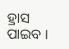ହ୍ରାସ ପାଇବ ।